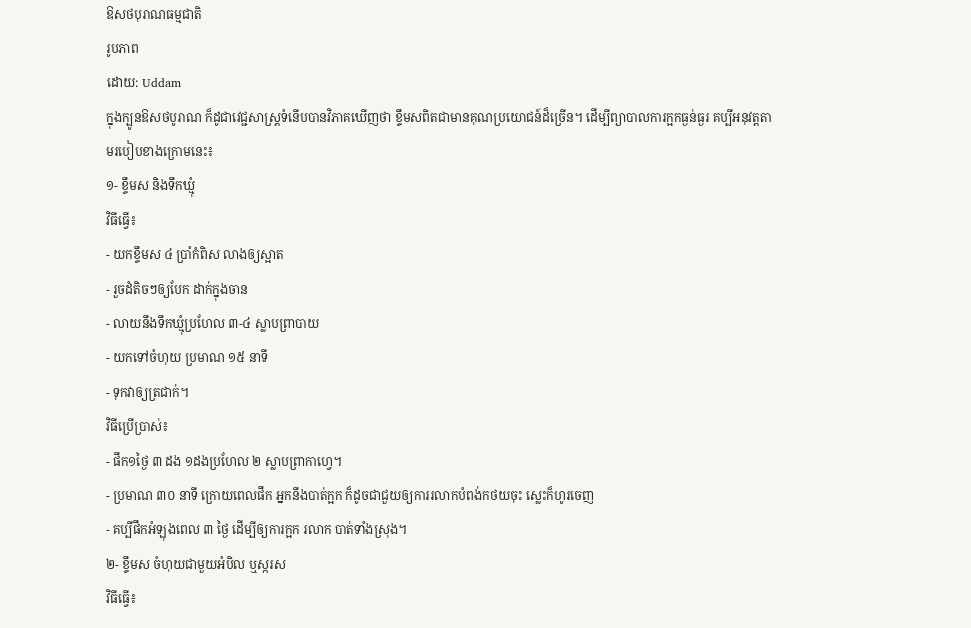ឱសថបុរាណធម្មជាតិ
រូបភាព
ដោយ: Uddam
ក្នុងក្បូនឱសថបូរាណ ក៏ដូជាវេជ្ជសាស្ត្រទំនើបបានវិភាគឃើញថា ខ្ទឹមសពិតជាមានគុណប្រយោជន៍ដ៏ច្រើន។ ដើម្បីព្យាបាលការក្អកធ្ងន់ធ្ងរ គប្បីអនុវត្តតាមរបៀបខាងក្រោមនេះ៖
១- ខ្ទឹមស និងទឹកឃ្មុំ
វិធីធ្វើ៖
- យកខ្ទឹមស ៤ ប្រាំកំពិស លាងឲ្យស្អាត
- រួចដំតិចៗឲ្យបែក ដាក់ក្នុងចាន
- លាយនឹងទឹកឃ្មុំប្រហែល ៣-៤ ស្លាបព្រាបាយ
- យកទៅចំហុយ ប្រមាណ ១៥ នាទី
- ទុកវាឲ្យត្រជាក់។
វិធីប្រើប្រាស់៖
- ផឹក១ថ្ងៃ ៣ ដង ១ដងប្រហែល ២ ស្លាបព្រាកាហ្វេ។
- ប្រមាណ ៣០ នាទី ក្រោយពេលផឹក អ្នកនឹងបាត់ក្អក ក៏ដូចជាជួយឲ្យការរលាកបំពង់កថយចុះ ស្លេះក៏ហូរចេញ
- គប្បីផឹកអំឡុងពេល ៣ ថ្ងៃ ដើម្បីឲ្យការក្អក រលាក បាត់ទាំងស្រុង។
២- ខ្ទឹមស ចំហុយជាមួយអំបិល ឬស្ករស
វិធីធ្វើ៖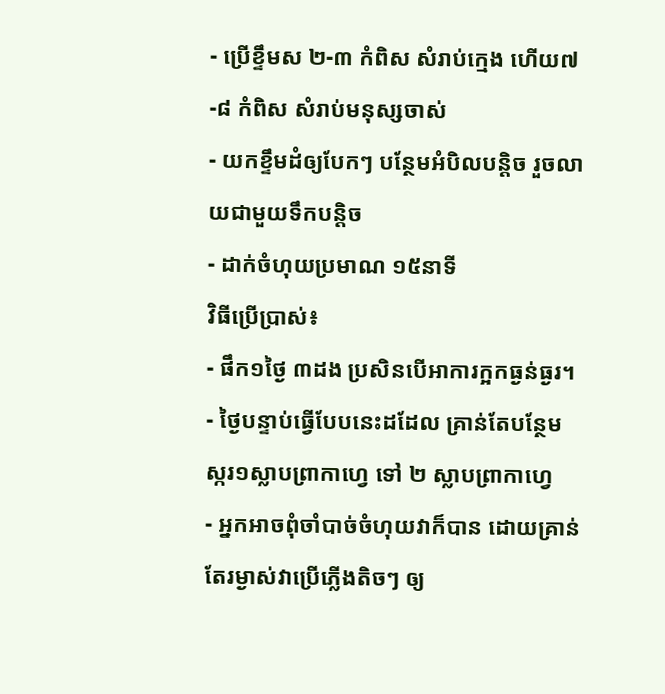- ប្រើខ្ទឹមស ២-៣ កំពិស សំរាប់ក្មេង ហើយ៧-៨ កំពិស សំរាប់មនុស្សចាស់
- យកខ្ទឹមដំឲ្យបែកៗ បន្ថែមអំបិលបន្តិច រួចលាយជាមួយទឹកបន្តិច
- ដាក់ចំហុយប្រមាណ ១៥នាទី
វិធីប្រើប្រាស់៖
- ផឹក១ថ្ងៃ ៣ដង ប្រសិនបើអាការក្អកធ្ងន់ធ្ងរ។
- ថ្ងៃបន្ទាប់ធ្វើបែបនេះដដែល គ្រាន់តែបន្ថែមស្ករ១ស្លាបព្រាកាហ្វេ ទៅ ២ ស្លាបព្រាកាហ្វេ
- អ្នកអាចពុំចាំបាច់ចំហុយវាក៏បាន ដោយគ្រាន់តែរម្ងាស់វាប្រើភ្លើងតិចៗ ឲ្យ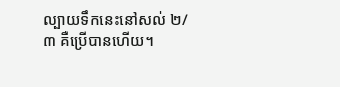ល្បាយទឹកនេះនៅសល់ ២/៣ គឺប្រើបានហើយ។